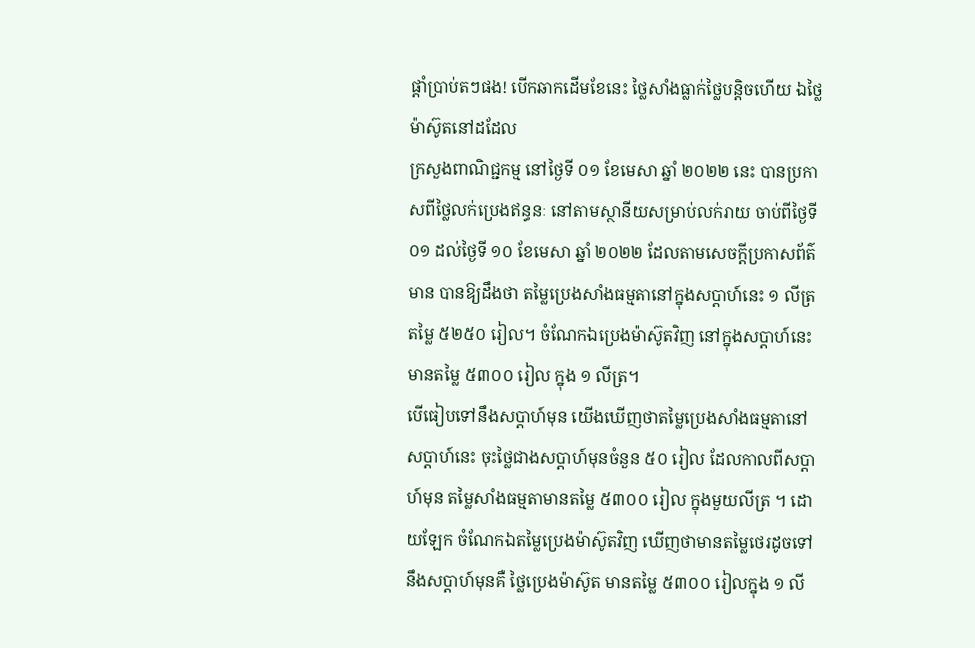ផ្ដាំប្រាប់តៗផង! បើកឆាកដើមខែនេះ ថ្លៃសាំងធ្លាក់ថ្លៃបន្តិចហើយ ឯថ្លៃម៉ាស៊ូតនៅដដែល
ក្រសួងពាណិជ្ជកម្ម នៅថ្ងៃទី ០១ ខែមេសា ឆ្នាំ ២០២២ នេះ បានប្រកាសពីថ្លៃលក់ប្រេងឥន្ធនៈ នៅតាមស្ថានីយសម្រាប់លក់រាយ ចាប់ពីថ្ងៃទី ០១ ដល់ថ្ងៃទី ១០ ខែមេសា ឆ្នាំ ២០២២ ដែលតាមសេចក្ដីប្រកាសព័ត៌មាន បានឱ្យដឹងថា តម្លៃប្រេងសាំងធម្មតានៅក្នុងសប្ដាហ៍នេះ ១ លីត្រ តម្លៃ ៥២៥០ រៀល។ ចំណែកឯប្រេងម៉ាស៊ូតវិញ នៅក្នុងសប្ដាហ៍នេះមានតម្លៃ ៥៣០០ រៀល ក្នុង ១ លីត្រ។
បើធៀបទៅនឹងសប្ដាហ៍មុន យើងឃើញថាតម្លៃប្រេងសាំងធម្មតានៅសប្ដាហ៍នេះ ចុះថ្លៃជាងសប្ដាហ៍មុនចំនួន ៥០ រៀល ដែលកាលពីសប្ដាហ៍មុន តម្លៃសាំងធម្មតាមានតម្លៃ ៥៣០០ រៀល ក្នុងមួយលីត្រ ។ ដោយឡែក ចំណែកឯតម្លៃប្រេងម៉ាស៊ូតវិញ ឃើញថាមានតម្លៃថេរដូចទៅនឹងសប្ដាហ៍មុនគឺ ថ្លៃប្រេងម៉ាស៊ូត មានតម្លៃ ៥៣០០ រៀលក្នុង ១ លី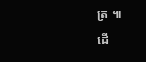ត្រ ៕
ដើ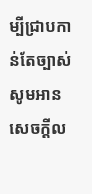ម្បីជ្រាបកាន់តែច្បាស់ សូមអានសេចក្តីល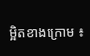ម្អិតខាងក្រោម ៖